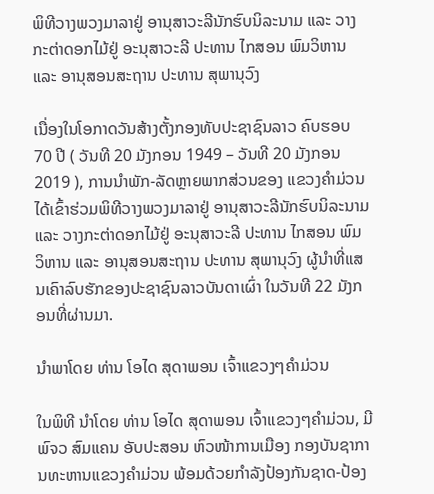ພິທີວາງພວງມາລາຢູ່ ອານຸສາວະລີນັກຮົບນິລະນາມ ແລະ ວາງກະຕ່າດອກໄມ້ຢູ່ ອະນຸສາວະລີ ປະທານ ໄກສອນ ພົມວິຫານ ແລະ ອານຸສອນສະຖານ ປະທານ ສຸພານຸວົງ

ເນື່ອງໃນໂອກາດວັນສ້າງຕັ້ງກອງທັບປະຊາຊົນລາວ ຄົບຮອບ 70 ປີ ( ວັນທີ 20 ມັງກອນ 1949 – ວັນທີ 20 ມັງກອນ 2019 ), ການນຳພັກ-ລັດຫຼາຍພາກສ່ວນຂອງ ແຂວງຄຳມ່ວນ ໄດ້ເຂົ້າຮ່ວມພິທີວາງພວງມາລາຢູ່ ອານຸສາວະລີນັກຮົບນິລະນາມ ແລະ ວາງກະຕ່າດອກໄມ້ຢູ່ ອະນຸສາວະລີ ປະທານ ໄກສອນ ພົມວິຫານ ແລະ ອານຸສອນສະຖານ ປະທານ ສຸພານຸວົງ ຜູ້ນຳທີ່ແສນເຄົາລົບຮັກຂອງປະຊາຊົນລາວບັນດາເຜົ່າ ໃນວັນທີ 22 ມັງກອນທີ່ຜ່ານມາ.

ນຳພາໂດຍ ທ່ານ ໂອໄດ ສຸດາພອນ ເຈົ້າແຂວງໆຄຳມ່ວນ

ໃນພິທີ ນຳໂດຍ ທ່ານ ໂອໄດ ສຸດາພອນ ເຈົ້າແຂວງໆຄຳມ່ວນ, ມີ ພົຈວ ສົມແຄນ ອັບປະສອນ ຫົວໜ້າການເມືອງ ກອງບັນຊາການທະຫານແຂວງຄຳມ່ວນ ພ້ອມດ້ວຍກຳລັງປ້ອງກັນຊາດ-ປ້ອງ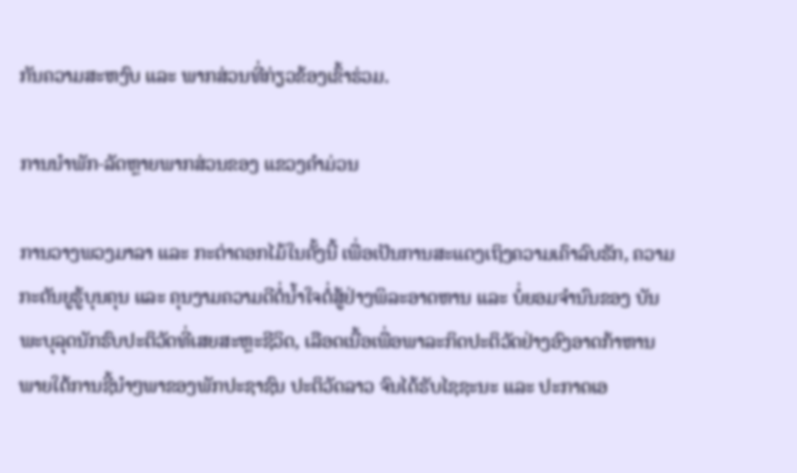ກັນຄວາມສະຫງົບ ແລະ ພາກສ່ວນທີ່ກ່ຽວຂ້ອງເຂົ້າຮ່ວມ.

ການນຳພັກ-ລັດຫຼາຍພາກສ່ວນຂອງ ແຂວງຄຳມ່ວນ

ການວາງພວງມາລາ ແລະ ກະຕ່າດອກໄມ້ໃນຄັ້ງນີ້ ເພື່ອເປັນການສະແດງເຖິງຄວາມເຄົາລົບຮັກ, ຄວາມກະຕັນຍູຮູ້ບຸນຄຸນ ແລະ ຄຸນງາມຄວາມດີຕໍ່ນໍ້າໃຈຕໍ່ສູ້ຢ່າງພິລະອາດຫານ ແລະ ບໍ່ຍອມຈຳນົນຂອງ ບັນພະບຸລຸດນັກຮົບປະຕິວັດທີ່ເສຍສະຫຼະຊີວິດ, ເລືອດເນື້ອເພື່ອພາລະກິດປະຕິວັດຢ່າງອົງອາດກ້າຫານ ພາຍໃຕ້ການຊີ້ນຳໆພາຂອງພັກປະຊາຊົນ ປະຕິວັດລາວ ຈົນໄດ້ຮັບໄຊຊະນະ ແລະ ປະກາດເອ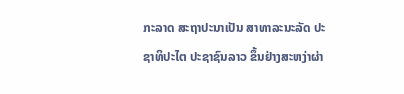ກະລາດ ສະຖາປະນາເປັນ ສາທາລະນະລັດ ປະຊາທິປະໄຕ ປະຊາຊົນລາວ ຂຶ້ນຢ່າງສະຫງ່າຜ່າ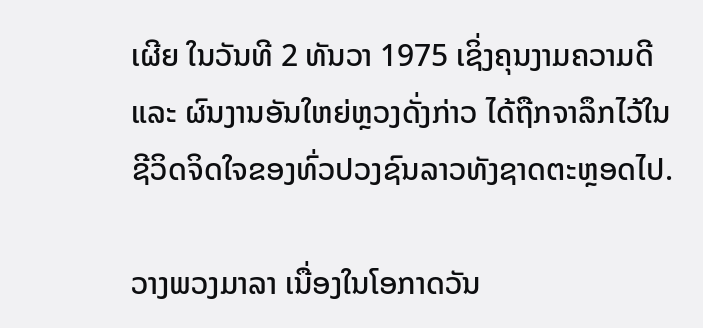ເຜີຍ ໃນວັນທີ 2 ທັນວາ 1975 ເຊິ່ງຄຸນງາມຄວາມດີ ແລະ ຜົນງານອັນໃຫຍ່ຫຼວງດັ່ງກ່າວ ໄດ້ຖືກຈາລຶກໄວ້ໃນຊີວິດຈິດໃຈຂອງທົ່ວປວງຊົນລາວທັງຊາດຕະຫຼອດໄປ.

ວາງພວງມາລາ ເນື່ອງໃນໂອກາດວັນ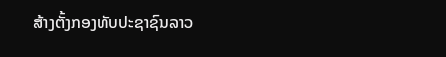ສ້າງຕັ້ງກອງທັບປະຊາຊົນລາວ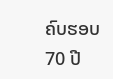ຄົບຮອບ 70 ປີ